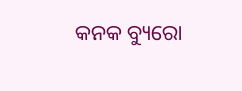କନକ ବ୍ୟୁରୋ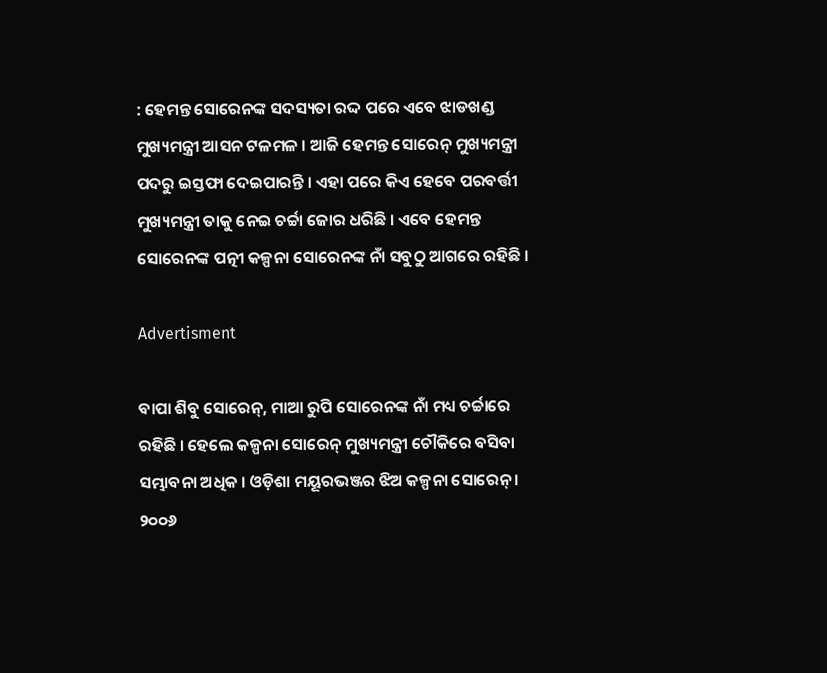: ହେମନ୍ତ ସୋରେନଙ୍କ ସଦସ୍ୟତା ରଦ୍ଦ ପରେ ଏବେ ଝାଡଖଣ୍ଡ ମୁଖ୍ୟମନ୍ତ୍ରୀ ଆସନ ଟଳମଳ । ଆଜି ହେମନ୍ତ ସୋରେନ୍ ମୁଖ୍ୟମନ୍ତ୍ରୀ ପଦରୁ ଇସ୍ତଫା ଦେଇପାରନ୍ତି । ଏହା ପରେ କିଏ ହେବେ ପରବର୍ତ୍ତୀ ମୁଖ୍ୟମନ୍ତ୍ରୀ ତାକୁ ନେଇ ଚର୍ଚ୍ଚା ଜୋର ଧରିଛି । ଏବେ ହେମନ୍ତ ସୋରେନଙ୍କ ପତ୍ନୀ କଳ୍ପନା ସୋରେନଙ୍କ ନାଁ ସବୁଠୁ ଆଗରେ ରହିଛି ।

Advertisment

ବାପା ଶିବୁ ସୋରେନ୍, ମାଆ ରୁପି ସୋରେନଙ୍କ ନାଁ ମଧ୍ୟ ଚର୍ଚ୍ଚାରେ ରହିଛି । ହେଲେ କଳ୍ପନା ସୋରେନ୍ ମୁଖ୍ୟମନ୍ତ୍ରୀ ଚୌକିରେ ବସିବା ସମ୍ଭାବନା ଅଧିକ । ଓଡ଼ିଶା ମୟୂରଭଞ୍ଜର ଝିଅ କଳ୍ପନା ସୋରେନ୍ । ୨୦୦୬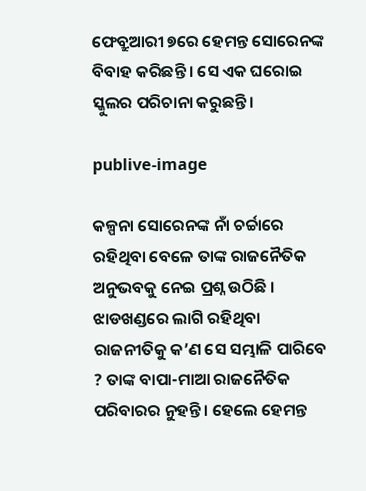ଫେବ୍ରୁଆରୀ ୭ରେ ହେମନ୍ତ ସୋରେନଙ୍କ ବିବାହ କରିଛନ୍ତି । ସେ ଏକ ଘରୋଇ ସ୍କୁଲର ପରିଚାନା କରୁଛନ୍ତି ।

publive-image

କଳ୍ପନା ସୋରେନଙ୍କ ନାଁ ଚର୍ଚ୍ଚାରେ ରହିଥିବା ବେଳେ ତାଙ୍କ ରାଜନୈତିକ ଅନୁଭବକୁ ନେଇ ପ୍ରଶ୍ନ ଉଠିଛି । ଝାଡଖଣ୍ଡରେ ଲାଗି ରହିଥିବା ରାଜନୀତିକୁ କ’ଣ ସେ ସମ୍ଭାଳି ପାରିବେ ? ତାଙ୍କ ବାପା-ମାଆ ରାଜନୈତିକ ପରିବାରର ନୁହନ୍ତି । ହେଲେ ହେମନ୍ତ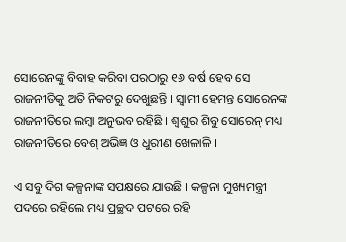ସୋରେନଙ୍କୁ ବିବାହ କରିବା ପରଠାରୁ ୧୬ ବର୍ଷ ହେବ ସେ ରାଜନୀତିକୁ ଅତି ନିକଟରୁ ଦେଖୁଛନ୍ତି । ସ୍ୱାମୀ ହେମନ୍ତ ସୋରେନଙ୍କ ରାଜନୀତିରେ ଲମ୍ବା ଅନୁଭବ ରହିଛି । ଶ୍ୱଶୁର ଶିବୁ ସୋରେନ୍ ମଧ୍ୟ ରାଜନୀତିରେ ବେଶ୍ ଅଭିଜ୍ଞ ଓ ଧୁରୀଣ ଖେଳାଳି ।

ଏ ସବୁ ଦିଗ କଳ୍ପନାଙ୍କ ସପକ୍ଷରେ ଯାଉଛି । କଳ୍ପନା ମୁଖ୍ୟମନ୍ତ୍ରୀ ପଦରେ ରହିଲେ ମଧ୍ୟ ପ୍ରଚ୍ଛଦ ପଟରେ ରହି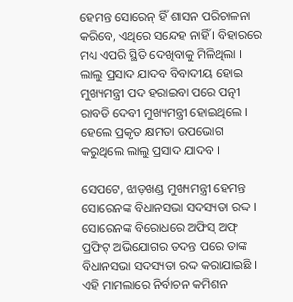ହେମନ୍ତ ସୋରେନ୍ ହିଁ ଶାସନ ପରିଚାଳନା କରିବେ, ଏଥିରେ ସନ୍ଦେହ ନାହିଁ । ବିହାରରେ ମଧ୍ୟ ଏପରି ସ୍ଥିତି ଦେଖିବାକୁ ମିଳିଥିଲା । ଲାଲୁ ପ୍ରସାଦ ଯାଦବ ବିବାଦୀୟ ହୋଇ ମୁଖ୍ୟମନ୍ତ୍ରୀ ପଦ ହରାଇବା ପରେ ପତ୍ନୀ ରାବଡି ଦେବୀ ମୁଖ୍ୟମନ୍ତ୍ରୀ ହୋଇଥିଲେ । ହେଲେ ପ୍ରକୃତ କ୍ଷମତା ଉପଭୋଗ କରୁଥିଲେ ଲାଲୁ ପ୍ରସାଦ ଯାଦବ ।

ସେପଟେ, ଝାଡ଼ଖଣ୍ଡ ମୁଖ୍ୟମନ୍ତ୍ରୀ ହେମନ୍ତ ସୋରେନଙ୍କ ବିଧାନସଭା ସଦସ୍ୟତା ରଦ୍ଦ । ସୋରେନଙ୍କ ବିରୋଧରେ ଅଫିସ୍ ଅଫ୍ ପ୍ରଫିଟ୍ ଅଭିଯୋଗର ତଦନ୍ତ ପରେ ତାଙ୍କ ବିଧାନସଭା ସଦସ୍ୟତା ରଦ୍ଦ କରାଯାଇଛି । ଏହି ମାମଲାରେ ନିର୍ବାଚନ କମିଶନ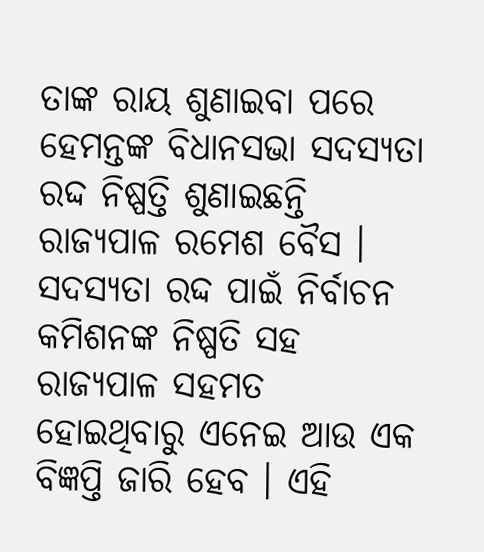ତାଙ୍କ ରାୟ ଶୁଣାଇବା ପରେ ହେମନ୍ତଙ୍କ ବିଧାନସଭା ସଦସ୍ୟତା ରଦ୍ଦ ନିଷ୍ପତ୍ତି ଶୁଣାଇଛନ୍ତି ରାଜ୍ୟପାଳ ରମେଶ ବୈସ । ସଦସ୍ୟତା ରଦ୍ଦ ପାଇଁ ନିର୍ବାଚନ କମିଶନଙ୍କ ନିଷ୍ପତି ସହ ରାଜ୍ୟପାଳ ସହମତ ହୋଇଥିବାରୁ ଏନେଇ ଆଉ ଏକ ବିଜ୍ଞପ୍ତି ଜାରି ହେବ । ଏହି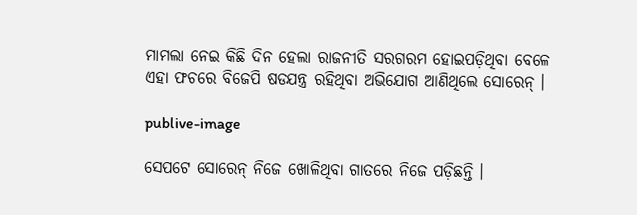ମାମଲା ନେଇ କିଛି ଦିନ ହେଲା ରାଜନୀତି ସରଗରମ ହୋଇପଡ଼ିଥିବା ବେଳେ ଏହା ଫଚରେ ବିଜେପି ଷଡଯନ୍ତ୍ର ରହିଥିବା ଅଭିଯୋଗ ଆଣିଥିଲେ ସୋରେନ୍ ।

publive-image

ସେପଟେ ସୋରେନ୍ ନିଜେ ଖୋଳିଥିବା ଗାତରେ ନିଜେ ପଡ଼ିଛନ୍ତି ।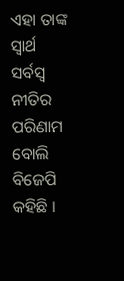ଏହା ତାଙ୍କ ସ୍ୱାର୍ଥ ସର୍ବସ୍ୱ ନୀତିର ପରିଣାମ ବୋଲି ବିଜେପି କହିଛି ।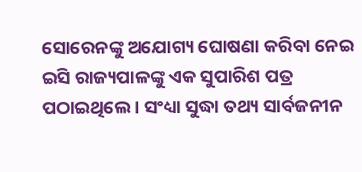ସୋରେନଙ୍କୁ ଅଯୋଗ୍ୟ ଘୋଷଣା କରିବା ନେଇ ଇସି ରାଜ୍ୟପାଳଙ୍କୁ ଏକ ସୁପାରିଶ ପତ୍ର ପଠାଇଥିଲେ । ସଂଧ୍ୟା ସୁଦ୍ଧା ତଥ୍ୟ ସାର୍ବଜନୀନ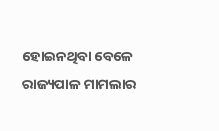ହୋଇନଥିବା ବେଳେ ରାଜ୍ୟପାଳ ମାମଲାର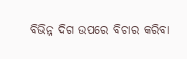ବିଭିନ୍ନ ଦିଗ ଉପରେ ବିଚାର କରିବା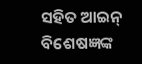ସହିତ ଆଇନ୍ ବିଶେଷଜ୍ଞଙ୍କ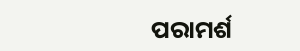ପରାମର୍ଶ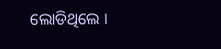ଲୋଡିଥିଲେ ।